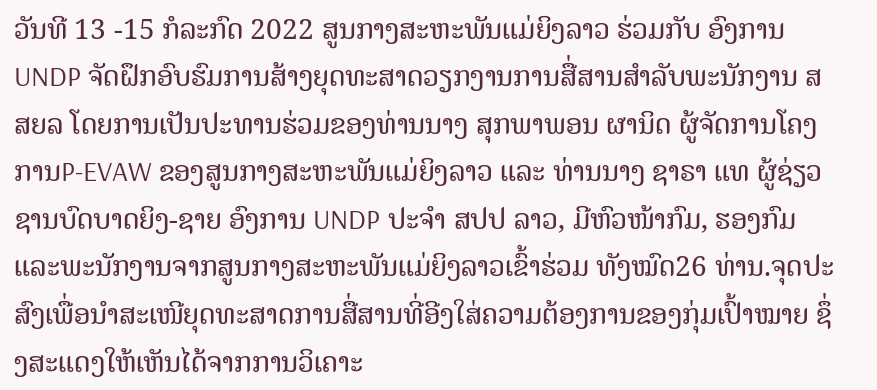ວັນທີ 13 -15 ກໍລະກົດ 2022 ສູນກາງສະຫະພັນແມ່ຍິງລາວ ຮ່ວມກັບ ອົງການ UNDP ຈັດຝຶກອົບຮົມການສ້າງຍຸດທະສາດວຽກງານການສື່ສານສຳລັບພະນັກງານ ສສຍລ ໂດຍການເປັນປະທານຮ່ວມຂອງທ່ານນາງ ສຸກພາພອນ ຜານິດ ຜູ້ຈັດການໂຄງການP-EVAW ຂອງສູນກາງສະຫະພັນແມ່ຍິງລາວ ແລະ ທ່ານນາງ ຊາຣາ ແທ ຜູ້ຊ່ຽວຊານບົດບາດຍິງ-ຊາຍ ອົງການ UNDP ປະຈໍາ ສປປ ລາວ, ມີຫົວໜ້າກົມ, ຮອງກົມ ແລະພະນັກງານຈາກສູນກາງສະຫະພັນແມ່ຍິງລາວເຂົ້າຮ່ວມ ທັງໝົດ26 ທ່ານ.ຈຸດປະສົງເພື່ອນໍາສະເໜີຍຸດທະສາດການສື່ສານທີ່ອີງໃສ່ຄວາມຕ້ອງການຂອງກຸ່ມເປົ້າໝາຍ ຊຶ່ງສະແດງໃຫ້ເຫັນໄດ້ຈາກການວິເຄາະ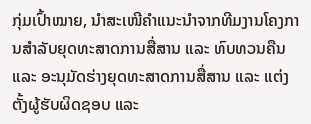ກຸ່ມເປົ້າໝາຍ, ນໍາສະເໜີຄໍາແນະນໍາຈາກທີມງານໂຄງການສໍາລັບຍຸດທະສາດການສື່ສານ ແລະ ທົບທວນຄືນ ແລະ ອະນຸມັດຮ່າງຍຸດທະສາດການສື່ສານ ແລະ ແຕ່ງຕັ້ງຜູ້ຮັບຜິດຊອບ ແລະ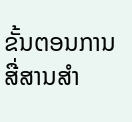ຂັ້ນຕອນການສື່ສານສໍາ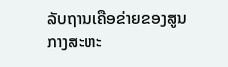ລັບຖານເຄືອຂ່າຍຂອງສູນກາງສະຫະ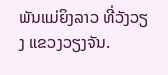ພັນແມ່ຍິງລາວ ທີ່ວັງວຽງ ແຂວງວຽງຈັນ.